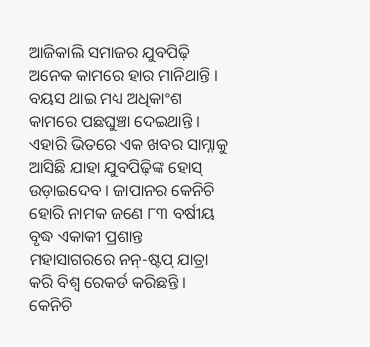ଆଜିକାଲି ସମାଜର ଯୁବପିଢ଼ି ଅନେକ କାମରେ ହାର ମାନିଥାନ୍ତି । ବୟସ ଥାଇ ମଧ୍ୟ ଅଧିକାଂଶ କାମରେ ପଛଘୁଞ୍ଚା ଦେଇଥାନ୍ତି । ଏହାରି ଭିତରେ ଏକ ଖବର ସାମ୍ନାକୁ ଆସିଛି ଯାହା ଯୁବପିଢ଼ିଙ୍କ ହୋସ୍ ଉଡ଼ାଇଦେବ । ଜାପାନର କେନିଚି ହୋରି ନାମକ ଜଣେ ୮୩ ବର୍ଷୀୟ ବୃଦ୍ଧ ଏକାକୀ ପ୍ରଶାନ୍ତ ମହାସାଗରରେ ନନ୍-ଷ୍ଟପ୍ ଯାତ୍ରା କରି ବିଶ୍ୱ ରେକର୍ଡ କରିଛନ୍ତି ।
କେନିଚି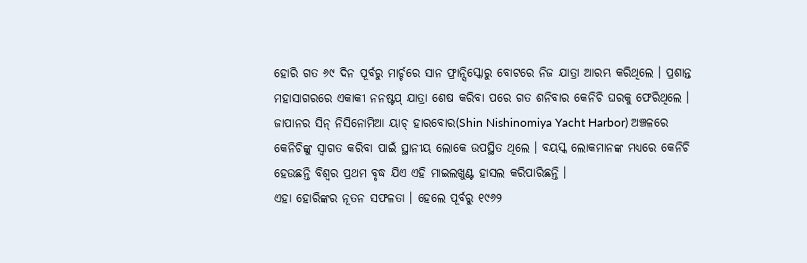ହୋରି ଗତ ୬୯ ଦିନ ପୂର୍ବରୁ ମାର୍ଚ୍ଚରେ ସାନ ଫ୍ରାନ୍ସିସ୍କୋରୁ ବୋଟରେ ନିଜ ଯାତ୍ରା ଆରମ୍ଭ କରିଥିଲେ । ପ୍ରଶାନ୍ତ ମହାସାଗରରେ ଏକାକୀ ନନଷ୍ଟପ୍ ଯାତ୍ରା ଶେଷ କରିବା ପରେ ଗତ ଶନିବାର କେନିଚି ଘରକୁ ଫେରିଥିଲେ । ଜାପାନର ସିନ୍ ନିସିନୋମିଆ ୟାଚ୍ ହାରବୋର(Shin Nishinomiya Yacht Harbor) ଅଞ୍ଚଳରେ କେନିଚିଙ୍କୁ ସ୍ୱାଗତ କରିବା ପାଇଁ ସ୍ଥାନୀୟ ଲୋକେ ଉପସ୍ଥିତ ଥିଲେ । ବୟସ୍କ ଲୋକମାନଙ୍କ ମଧ୍ୟରେ କେନିଚି ହେଉଛନ୍ତି ବିଶ୍ୱର ପ୍ରଥମ ବୃଦ୍ଧ ଯିଏ ଏହି ମାଇଲଖୁଣ୍ଟ ହାସଲ କରିପାରିଛନ୍ତି ।
ଏହା ହୋରିଙ୍କର ନୂତନ ସଫଳତା । ହେଲେ ପୂର୍ବରୁ ୧୯୬୨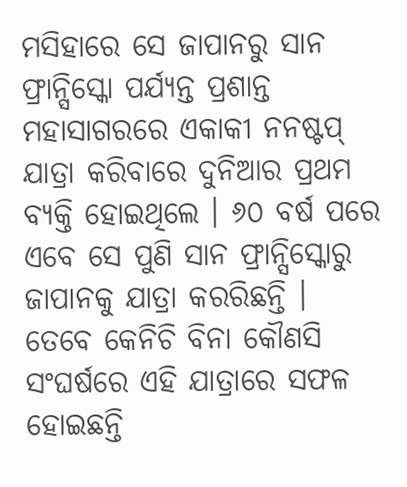ମସିହାରେ ସେ ଜାପାନରୁ ସାନ ଫ୍ରାନ୍ସିସ୍କୋ ପର୍ଯ୍ୟନ୍ତ ପ୍ରଶାନ୍ତ ମହାସାଗରରେ ଏକାକୀ ନନଷ୍ଟପ୍ ଯାତ୍ରା କରିବାରେ ଦୁନିଆର ପ୍ରଥମ ବ୍ୟକ୍ତି ହୋଇଥିଲେ । ୬୦ ବର୍ଷ ପରେ ଏବେ ସେ ପୁଣି ସାନ ଫ୍ରାନ୍ସିସ୍କୋରୁ ଜାପାନକୁ ଯାତ୍ରା କରରିଛନ୍ତି ।
ତେବେ କେନିଚି ବିନା କୌଣସି ସଂଘର୍ଷରେ ଏହି ଯାତ୍ରାରେ ସଫଳ ହୋଇଛନ୍ତି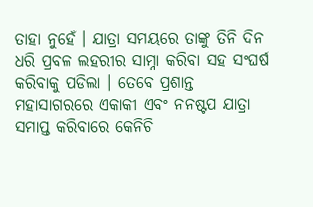ତାହା ନୁହେଁ । ଯାତ୍ରା ସମୟରେ ତାଙ୍କୁ ତିନି ଦିନ ଧରି ପ୍ରବଳ ଲହରୀର ସାମ୍ନା କରିବା ସହ ସଂଘର୍ଷ କରିବାକୁ ପଡିଲା । ତେବେ ପ୍ରଶାନ୍ତ ମହାସାଗରରେ ଏକାକୀ ଏବଂ ନନଷ୍ଟପ ଯାତ୍ରା ସମାପ୍ତ କରିବାରେ କେନିଚି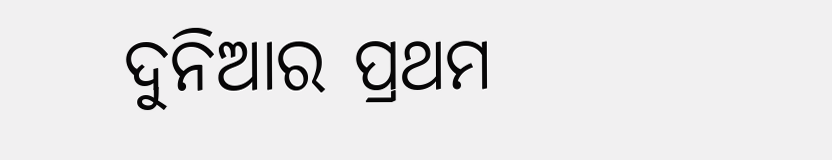ଦୁନିଆର ପ୍ରଥମ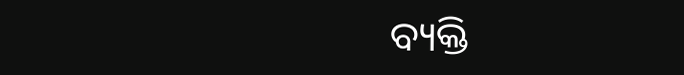ବ୍ୟକ୍ତି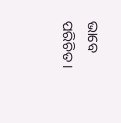ଭାବେ ପରିଚିତ ।